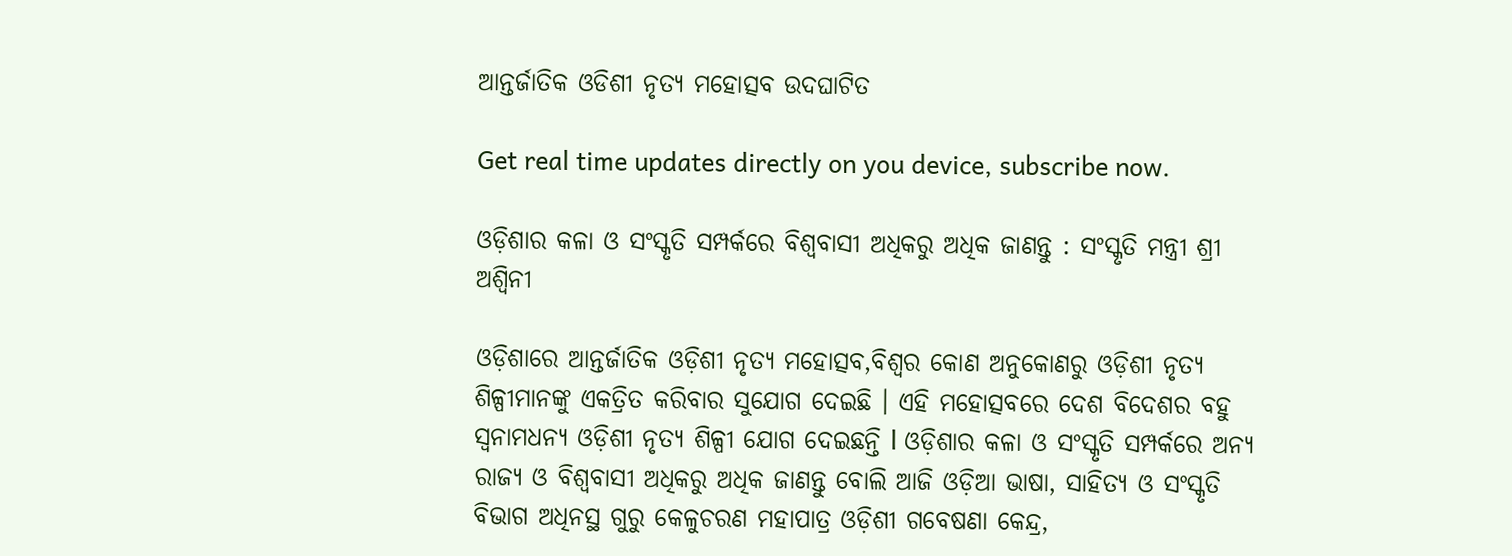ଆନ୍ତର୍ଜାତିକ ଓଡିଶୀ ନୃତ୍ୟ ମହୋତ୍ସବ ଉଦଘାଟିତ

Get real time updates directly on you device, subscribe now.

ଓଡ଼ିଶାର କଳା ଓ ସଂସ୍କୃତି ସମ୍ପର୍କରେ ବିଶ୍ୱବାସୀ ଅଧିକରୁ ଅଧିକ ଜାଣନ୍ତୁ : ସଂସ୍କୃତି ମନ୍ତ୍ରୀ ଶ୍ରୀ ଅଶ୍ୱିନୀ

ଓଡ଼ିଶାରେ ଆନ୍ତର୍ଜାତିକ ଓଡ଼ିଶୀ ନୃତ୍ୟ ମହୋତ୍ସବ,ବିଶ୍ୱର କୋଣ ଅନୁକୋଣରୁ ଓଡ଼ିଶୀ ନୃତ୍ୟ ଶିଳ୍ପୀମାନଙ୍କୁ ଏକତ୍ରିତ କରିବାର ସୁଯୋଗ ଦେଇଛି । ଏହି ମହୋତ୍ସବରେ ଦେଶ ବିଦେଶର ବହୁ ସ୍ୱନାମଧନ୍ୟ ଓଡ଼ିଶୀ ନୃତ୍ୟ ଶିଳ୍ପୀ ଯୋଗ ଦେଇଛନ୍ତି l ଓଡ଼ିଶାର କଳା ଓ ସଂସ୍କୃତି ସମ୍ପର୍କରେ ଅନ୍ୟ ରାଜ୍ୟ ଓ ବିଶ୍ୱବାସୀ ଅଧିକରୁ ଅଧିକ ଜାଣନ୍ତୁ ବୋଲି ଆଜି ଓଡ଼ିଆ ଭାଷା, ସାହିତ୍ୟ ଓ ସଂସ୍କୃତି ବିଭାଗ ଅଧିନସ୍ଥ ଗୁରୁ କେଳୁଚରଣ ମହାପାତ୍ର ଓଡ଼ିଶୀ ଗବେଷଣା କେନ୍ଦ୍ର,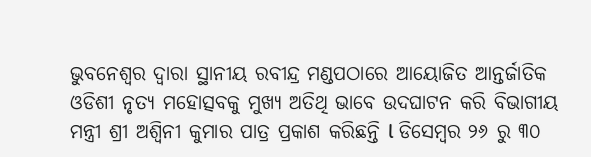ଭୁବନେଶ୍ୱର ଦ୍ୱାରା ସ୍ଥାନୀୟ ରବୀନ୍ଦ୍ର ମଣ୍ଡପଠାରେ ଆୟୋଜିତ ଆନ୍ତର୍ଜାତିକ ଓଡିଶୀ ନୃତ୍ୟ ମହୋତ୍ସବକୁ ମୁଖ୍ୟ ଅତିଥି ଭାବେ ଉଦଘାଟନ କରି ବିଭାଗୀୟ ମନ୍ତ୍ରୀ ଶ୍ରୀ ଅଶ୍ୱିନୀ କୁମାର ପାତ୍ର ପ୍ରକାଶ କରିଛନ୍ତି l ଡିସେମ୍ବର ୨୬ ରୁ ୩୦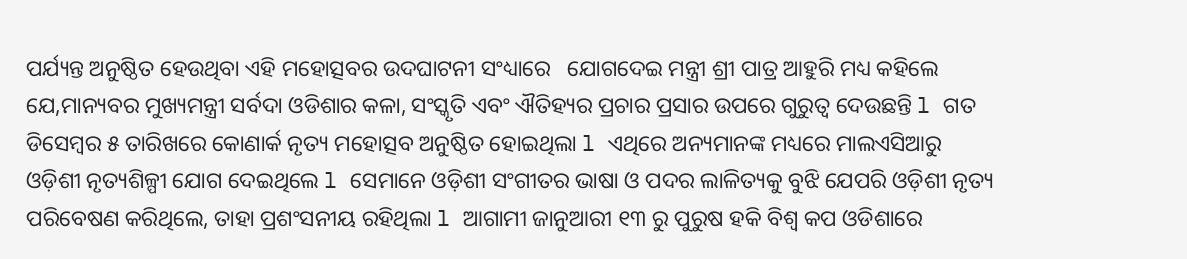ପର୍ଯ୍ୟନ୍ତ ଅନୁଷ୍ଠିତ ହେଉଥିବା ଏହି ମହୋତ୍ସବର ଉଦଘାଟନୀ ସଂଧ୍ୟାରେ   ଯୋଗଦେଇ ମନ୍ତ୍ରୀ ଶ୍ରୀ ପାତ୍ର ଆହୁରି ମଧ୍ୟ କହିଲେ ଯେ,ମାନ୍ୟବର ମୁଖ୍ୟମନ୍ତ୍ରୀ ସର୍ବଦା ଓଡିଶାର କଳା, ସଂସ୍କୃତି ଏବଂ ଐତିହ୍ୟର ପ୍ରଚାର ପ୍ରସାର ଉପରେ ଗୁରୁତ୍ୱ ଦେଉଛନ୍ତି l ଗତ ଡିସେମ୍ବର ୫ ତାରିଖରେ କୋଣାର୍କ ନୃତ୍ୟ ମହୋତ୍ସବ ଅନୁଷ୍ଠିତ ହୋଇଥିଲା l ଏଥିରେ ଅନ୍ୟମାନଙ୍କ ମଧ୍ୟରେ ମାଲଏସିଆରୁ ଓଡ଼ିଶୀ ନୃତ୍ୟଶିଳ୍ପୀ ଯୋଗ ଦେଇଥିଲେ l ସେମାନେ ଓଡ଼ିଶୀ ସଂଗୀତର ଭାଷା ଓ ପଦର ଲାଳିତ୍ୟକୁ ବୁଝି ଯେପରି ଓଡ଼ିଶୀ ନୃତ୍ୟ ପରିବେଷଣ କରିଥିଲେ, ତାହା ପ୍ରଶଂସନୀୟ ରହିଥିଲା l ଆଗାମୀ ଜାନୁଆରୀ ୧୩ ରୁ ପୁରୁଷ ହକି ବିଶ୍ୱ କପ ଓଡିଶାରେ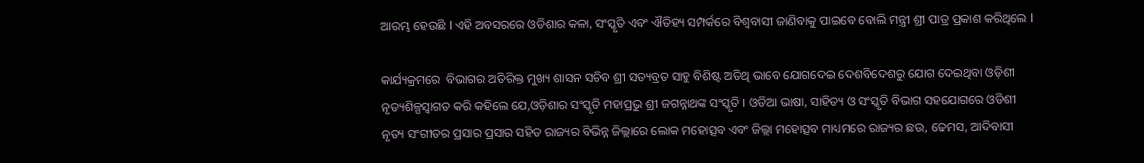ଆରମ୍ଭ ହେଉଛି l ଏହି ଅବସରରେ ଓଡିଶାର କଳା, ସଂସ୍କୃତି ଏବଂ ଐତିହ୍ୟ ସମ୍ପର୍କରେ ବିଶ୍ୱବାସୀ ଜାଣିବାକୁ ପାଇବେ ବୋଲି ମନ୍ତ୍ରୀ ଶ୍ରୀ ପାତ୍ର ପ୍ରକାଶ କରିଥିଲେ l

କାର୍ଯ୍ୟକ୍ରମରେ  ବିଭାଗର ଅତିରିକ୍ତ ମୁଖ୍ୟ ଶାସନ ସଚିବ ଶ୍ରୀ ସତ୍ୟବ୍ରତ ସାହୁ ବିଶିଷ୍ଟ ଅତିଥି ଭାବେ ଯୋଗଦେଇ ଦେଶବିଦେଶରୁ ଯୋଗ ଦେଇଥିବା ଓଡ଼ିଶୀ ନୃତ୍ୟଶିଳ୍ପସ୍ୱାଗତ କରି କହିଲେ ଯେ,ଓଡ଼ିଶାର ସଂସ୍କୃତି ମହାପ୍ରଭୁ ଶ୍ରୀ ଜଗନ୍ନାଥଙ୍କ ସଂସ୍କୃତି । ଓଡିଆ ଭାଷା, ସାହିତ୍ୟ ଓ ସଂସ୍କୃତି ବିଭାଗ ସହଯୋଗରେ ଓଡିଶୀ ନୃତ୍ୟ ସଂଗୀତର ପ୍ରସାର ପ୍ରସାର ସହିତ ରାଜ୍ୟର ବିଭିନ୍ନ ଜିଲ୍ଲାରେ ଲୋକ ମହୋତ୍ସବ ଏବଂ ଜିଲ୍ଲା ମହୋତ୍ସବ ମାଧ୍ୟମରେ ରାଜ୍ୟର ଛଉ, ଢେମସ, ଆଦିବାସୀ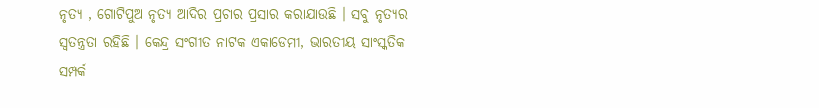ନୃତ୍ୟ , ଗୋଟିପୁଅ ନୃତ୍ୟ ଆଦିର ପ୍ରଚାର ପ୍ରସାର କରାଯାଉଛି । ସବୁ ନୃତ୍ୟର ସ୍ୱତନ୍ତ୍ରତା ରହିଛି । କେନ୍ଦ୍ର ସଂଗୀତ ନାଟକ ଏକାଡେମୀ, ଭାରତୀୟ ସାଂସ୍କତିକ ସମ୍ପର୍କ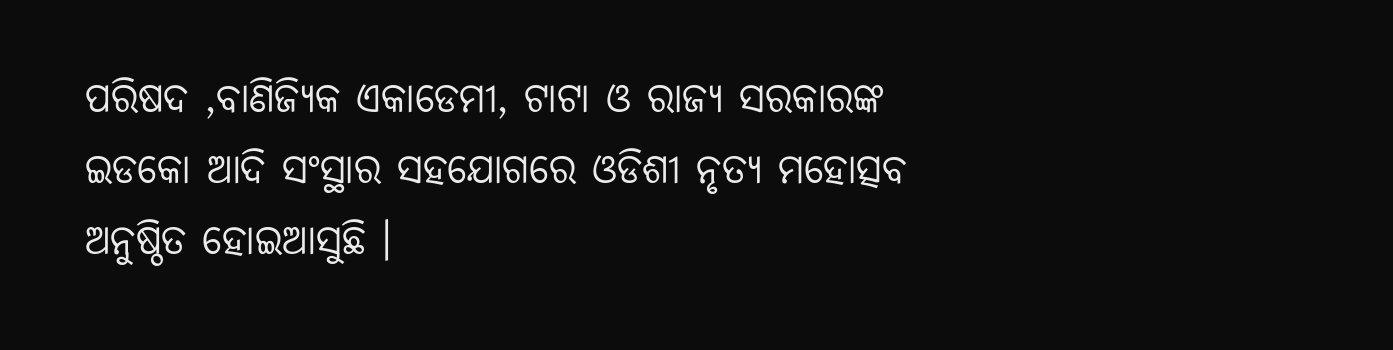ପରିଷଦ ,ବାଣିଜ୍ୟିକ ଏକାଡେମୀ, ଟାଟା ଓ ରାଜ୍ୟ ସରକାରଙ୍କ ଇଡକୋ ଆଦି ସଂସ୍ଥାର ସହଯୋଗରେ ଓଡିଶୀ ନୃତ୍ୟ ମହୋତ୍ସବ ଅନୁଷ୍ଠିତ ହୋଇଆସୁଛି ।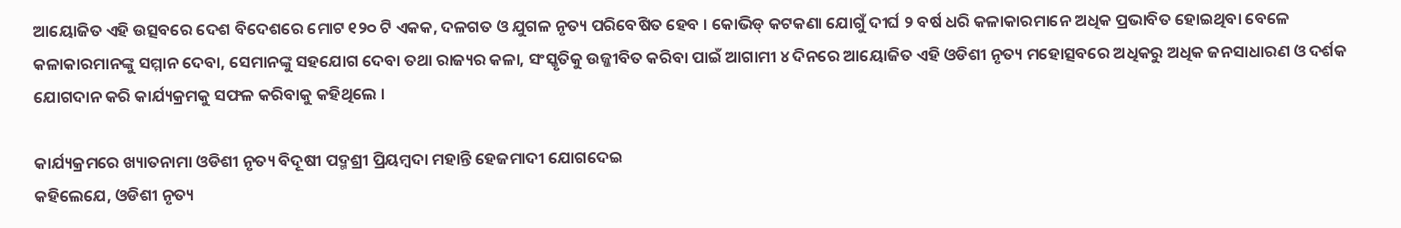ଆୟୋଜିତ ଏହି ଉତ୍ସବରେ ଦେଶ ବିଦେଶରେ ମୋଟ ୧୨୦ ଟି ଏକକ, ଦଳଗତ ଓ ଯୁଗଳ ନୃତ୍ୟ ପରିବେଷିତ ହେବ । କୋଭିଡ୍ କଟକଣା ଯୋଗୁଁ ଦୀର୍ଘ ୨ ବର୍ଷ ଧରି କଳାକାରମାନେ ଅଧିକ ପ୍ରଭାବିତ ହୋଇଥିବା ବେଳେ କଳାକାରମାନଙ୍କୁ ସମ୍ମାନ ଦେବା, ସେମାନଙ୍କୁ ସହଯୋଗ ଦେବା ତଥା ରାଜ୍ୟର କଳା, ସଂସ୍କୃତିକୁ ଉଜ୍ଜୀବିତ କରିବା ପାଇଁ ଆଗାମୀ ୪ ଦିନରେ ଆୟୋଜିତ ଏହି ଓଡିଶୀ ନୃତ୍ୟ ମହୋତ୍ସବରେ ଅଧିକରୁ ଅଧିକ ଜନସାଧାରଣ ଓ ଦର୍ଶକ ଯୋଗଦାନ କରି କାର୍ଯ୍ୟକ୍ରମକୁ ସଫଳ କରିବାକୁ କହିଥିଲେ ।

କାର୍ଯ୍ୟକ୍ରମରେ ଖ୍ୟାତନାମା ଓଡିଶୀ ନୃତ୍ୟ ବିଦୂଷୀ ପଦ୍ମଶ୍ରୀ ପ୍ରିୟମ୍ବଦା ମହାନ୍ତି ହେଜମାଦୀ ଯୋଗଦେଇ
କହିଲେଯେ, ଓଡିଶୀ ନୃତ୍ୟ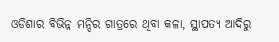ଓଡିଶାର ବିଭିନ୍ନ ମନ୍ଦିର ଗାତ୍ରରେ ଥିବା କଳା, ସ୍ଥାପତ୍ୟ ଆଦିରୁ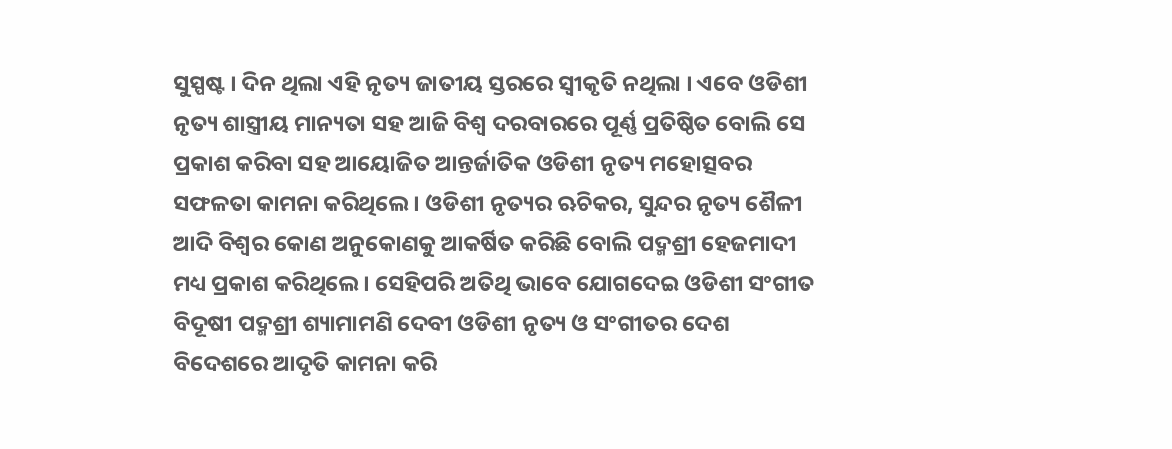ସୁସ୍ପଷ୍ଟ । ଦିନ ଥିଲା ଏହି ନୃତ୍ୟ ଜାତୀୟ ସ୍ତରରେ ସ୍ୱୀକୃତି ନଥିଲା । ଏବେ ଓଡିଶୀ ନୃତ୍ୟ ଶାସ୍ତ୍ରୀୟ ମାନ୍ୟତା ସହ ଆଜି ବିଶ୍ୱ ଦରବାରରେ ପୂର୍ଣ୍ଣ ପ୍ରତିଷ୍ଠିତ ବୋଲି ସେ ପ୍ରକାଶ କରିବା ସହ ଆୟୋଜିତ ଆନ୍ତର୍ଜାତିକ ଓଡିଶୀ ନୃତ୍ୟ ମହୋତ୍ସବର ସଫଳତା କାମନା କରିଥିଲେ । ଓଡିଶୀ ନୃତ୍ୟର ଋଚିକର, ସୁନ୍ଦର ନୃତ୍ୟ ଶୈଳୀ ଆଦି ବିଶ୍ୱର କୋଣ ଅନୁକୋଣକୁ ଆକର୍ଷିତ କରିଛି ବୋଲି ପଦ୍ମଶ୍ରୀ ହେଜମାଦୀ ମଧ୍ୟ ପ୍ରକାଶ କରିଥିଲେ । ସେହିପରି ଅତିଥି ଭାବେ ଯୋଗଦେଇ ଓଡିଶୀ ସଂଗୀତ ବିଦୂଷୀ ପଦ୍ମଶ୍ରୀ ଶ୍ୟାମାମଣି ଦେବୀ ଓଡିଶୀ ନୃତ୍ୟ ଓ ସଂଗୀତର ଦେଶ ବିଦେଶରେ ଆଦୃତି କାମନା କରି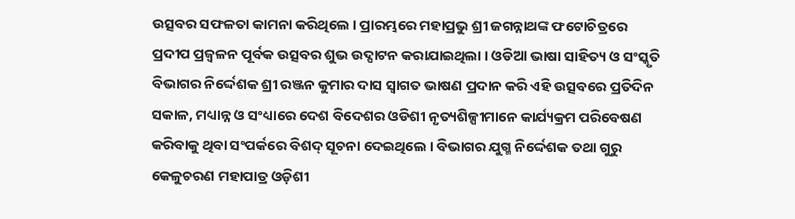ଉତ୍ସବର ସଫଳତା କାମନା କରିଥିଲେ । ପ୍ରାରମ୍ଭରେ ମହାପ୍ରଭୁ ଶ୍ରୀ ଜଗନ୍ନାଥଙ୍କ ଫଟୋଚିତ୍ରରେ ପ୍ରଦୀପ ପ୍ରଜ୍ୱଳନ ପୂର୍ବକ ଉତ୍ସବର ଶୁଭ ଉଦ୍ଘାଟନ କରାଯାଇଥିଲା । ଓଡିଆ ଭାଷା ସାହିତ୍ୟ ଓ ସଂସ୍କୃତି ବିଭାଗର ନିର୍ଦ୍ଦେଶକ ଶ୍ରୀ ରଞ୍ଜନ କୁମାର ଦାସ ସ୍ୱାଗତ ଭାଷଣ ପ୍ରଦାନ କରି ଏହି ଉତ୍ସବରେ ପ୍ରତିଦିନ ସକାଳ, ମଧ୍ୟାନ୍ନ ଓ ସଂଧ୍ୟାରେ ଦେଶ ବିଦେଶର ଓଡିଶୀ ନୃତ୍ୟଶିଳ୍ପୀମାନେ କାର୍ଯ୍ୟକ୍ରମ ପରିବେଷଣ କରିବାକୁ ଥିବା ସଂପର୍କରେ ବିଶଦ୍ ସୂଚନା ଦେଇଥିଲେ । ବିଭାଗର ଯୁଗ୍ମ ନିର୍ଦ୍ଦେଶକ ତଥା ଗୁରୁ କେଳୁଚରଣ ମହାପାତ୍ର ଓଡ଼ିଶୀ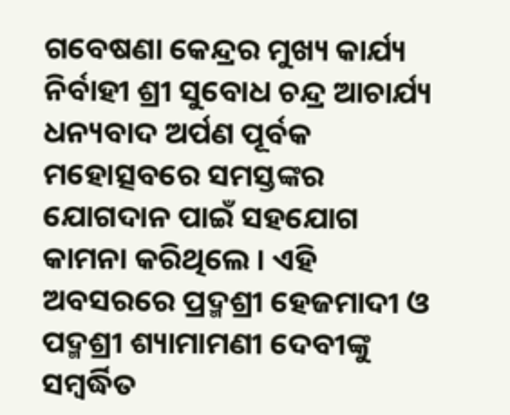ଗବେଷଣା କେନ୍ଦ୍ରର ମୁଖ୍ୟ କାର୍ଯ୍ୟ ନିର୍ବାହୀ ଶ୍ରୀ ସୁବୋଧ ଚନ୍ଦ୍ର ଆଚାର୍ଯ୍ୟ ଧନ୍ୟବାଦ ଅର୍ପଣ ପୂର୍ବକ ମହୋତ୍ସବରେ ସମସ୍ତଙ୍କର ଯୋଗଦାନ ପାଇଁ ସହଯୋଗ କାମନା କରିଥିଲେ । ଏହି ଅବସରରେ ପ୍ରଦ୍ମଶ୍ରୀ ହେଜମାଦୀ ଓ ପଦ୍ମଶ୍ରୀ ଶ୍ୟାମାମଣୀ ଦେବୀଙ୍କୁ ସମ୍ବର୍ଦ୍ଧିତ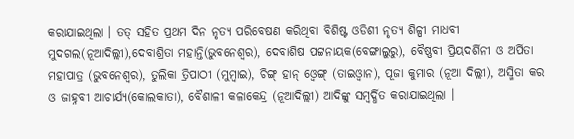କରାଯାଇଥିଲା । ତତ୍ ସହିତ ପ୍ରଥମ ଦିନ ନୃତ୍ୟ ପରିବେଷଣ କରିଥିବା ବିଶିଷ୍ଟ ଓଡିଶୀ ନୃତ୍ୟ ଶିଳ୍ପୀ ମାଧବୀ ମୁଦଗଲ(ନୂଆଦିଲ୍ଲୀ),ଦେବାଶ୍ରିତା ମହାନ୍ତି(ଭୁବନେଶ୍ୱର), ଦେବାଶିଷ ପଟ୍ଟନାୟକ(ବେଙ୍ଗାଲୁରୁ), ବୈଷ୍ଣବୀ ପ୍ରିୟଦର୍ଶିନୀ ଓ ଅର୍ପିତା ମହାପାତ୍ର (ଭୁବନେଶ୍ୱର), ତୁଲିକା ତ୍ରିପାଠୀ (ମୁମ୍ବାଇ), ଚିଙ୍ଗ୍ ହାନ୍ ଓ୍ୱେଙ୍ଗ୍ (ତାଇଓ୍ୱାନ), ପୂଜା କୁମାର (ନୂଆ ଦିଲ୍ଲୀ), ଅସ୍ମିତା କର ଓ ଜାହ୍ନବୀ ଆଚାର୍ଯ୍ୟ(କୋଲକାତା), ବୈଶାଳୀ କଳାକେନ୍ଦ୍ର (ନୂଆଦିଲ୍ଲୀ) ଆଦିଙ୍କୁ ସମ୍ବର୍ଦ୍ଧିତ କରାଯାଇଥିଲା ।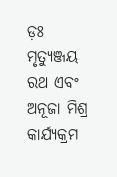ଡ଼ଃ ମୃତ୍ୟୁଞ୍ଜୟ ରଥ ଏବଂ ଅନୂଜା ମିଶ୍ର କାର୍ଯ୍ୟକ୍ରମ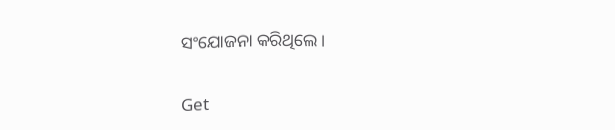ସଂଯୋଜନା କରିଥିଲେ ।

Get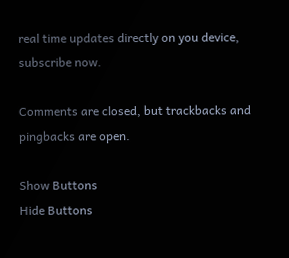real time updates directly on you device, subscribe now.

Comments are closed, but trackbacks and pingbacks are open.

Show Buttons
Hide Buttons